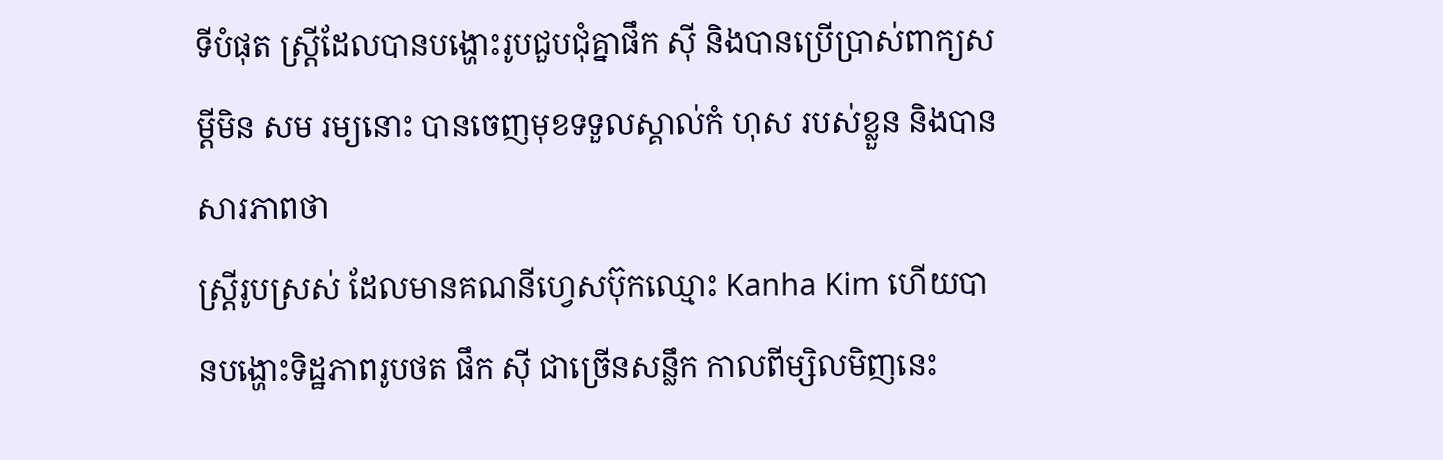ទីបំផុត ស្ត្រីដែលបានបង្ហោះរូបជួបជុំគ្នាផឹក សុី និងបានប្រើប្រាស់ពាក្យសម្តីមិន សម រម្យនោះ បានចេញមុខទទួលស្គាល់កំ ហុស របស់ខ្លួន និងបានសារភាពថា
ស្រ្ដីរូបស្រស់ ដែលមានគណនីហ្វេសប៊ុកឈ្មោះ Kanha Kim ហេីយបានបង្ហោះទិដ្ឋភាពរូបថត ផឹក សុី ជាច្រេីនសន្លឹក កាលពីម្សិលមិញនេះ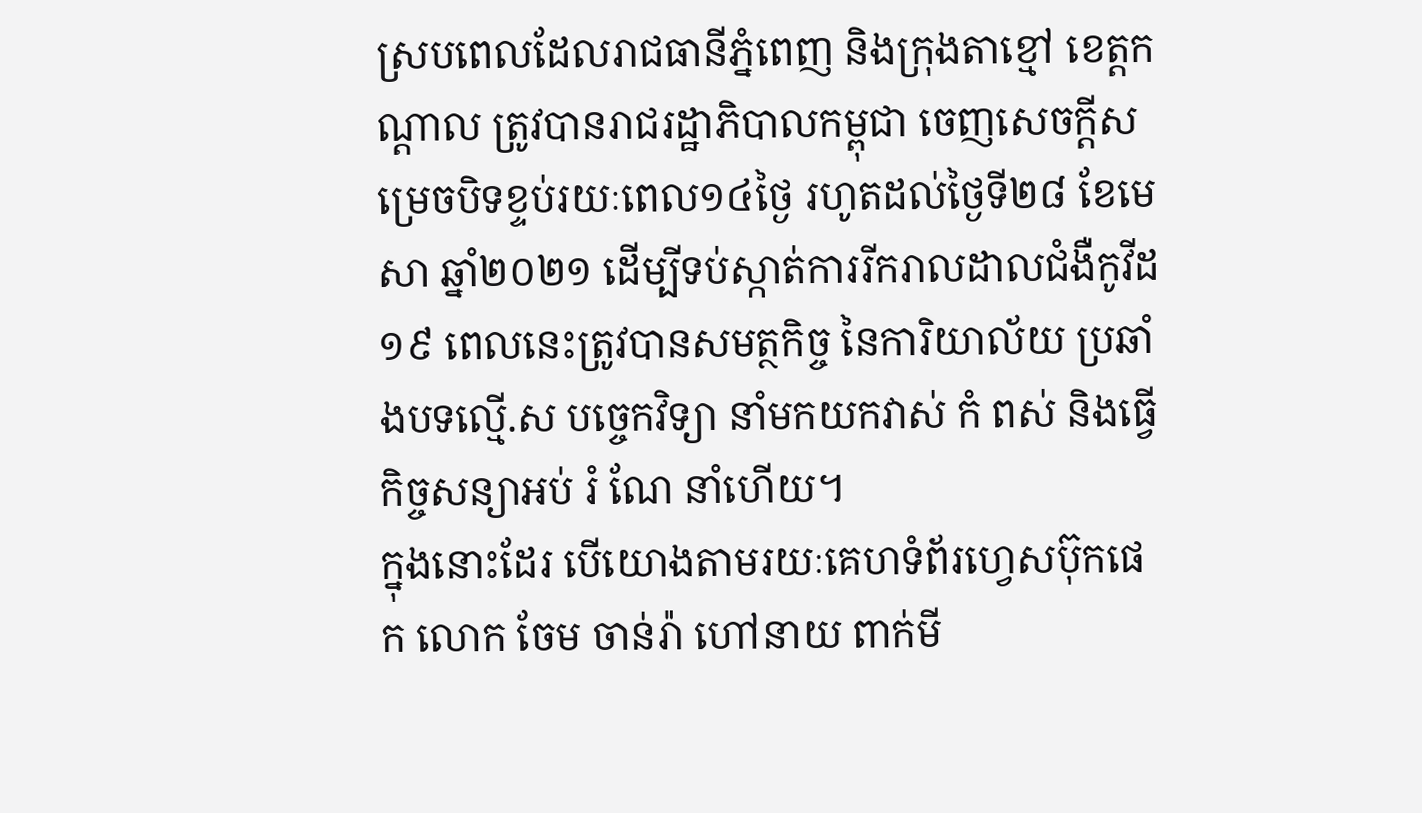ស្របពេលដែលរាជធានីភ្នំពេញ និងក្រុងតាខ្មៅ ខេត្តកណ្ដាល ត្រូវបានរាជរដ្ឋាភិបាលកម្ពុជា ចេញសេចក្តីសម្រេចបិទខ្ទប់រយៈពេល១៤ថ្ងៃ រហូតដល់ថ្ងៃទី២៨ ខែមេសា ឆ្នាំ២០២១ ដើម្បីទប់ស្កាត់ការរីករាលដាលជំងឺកូវីដ១៩ ពេលនេះត្រូវបានសមត្ថកិច្ច នៃការិយាល័យ ប្រឆាំងបទល្មេី.ស បច្ចេកវិទ្យា នាំមកយកវាស់ កំ ពស់ និងធ្វេីកិច្ចសន្យាអប់ រំ ណែ នាំហេីយ។
ក្នុងនោះដែរ បេីយោងតាមរយៈគេហទំព័រហ្វេសប៊ុកផេក លោក ចែម ចាន់រ៉ា ហៅនាយ ពាក់មី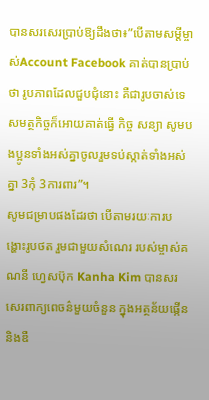បានសរសេរប្រាប់ឱ្យដឹងថា៖”បេីតាមសម្ដីម្ចាស់Account Facebook គាត់បានប្រាប់ថា រូបភាពដែលជួបជុំនោះ គឺជារូបចាស់ទេ សមត្ថកិច្ចក៏អោយគាត់ធ្វេី កិច្ច សន្យា សូមបងប្អូនទាំងអស់គ្នាចូលរួមទប់ស្កាត់ទាំងអស់គ្នា 3កុំ 3ការពារ”។
សូមជម្រាបផងដែរថា បេីតាមរយៈការបង្ហោះរូបថត រួមជាមួយសំណេរ របស់ម្ចាស់គណនី ហ្វេសប៊ុក Kanha Kim បានសរសេរពាក្យពេចន៌មួយចំនួន ក្នុងអត្ថន័យផ្កេីន និងឌឺ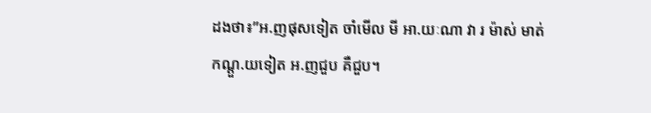ដងថា៖”អ.ញផុសទៀត ចាំមេីល មី អា.យៈណា វា រ ម៉ាស់ មាត់ កណ្ដួ.យទៀត អ.ញជួប គឺជួប។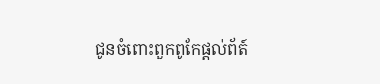ជូនចំពោះពួកពូកែផ្ដល់ព័ត៍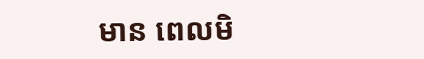មាន ពេលមិ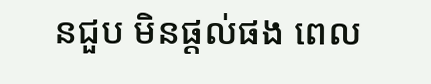នជួប មិនផ្ដល់ផង ពេល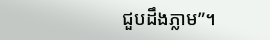ជួបដឹងភ្លាម”។